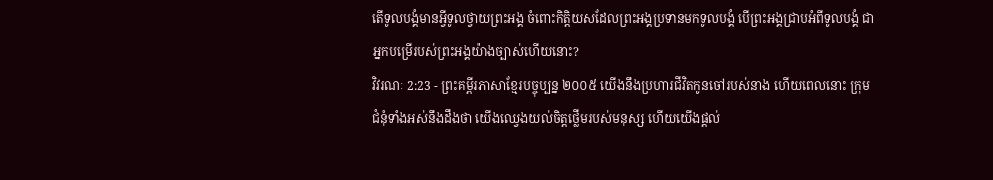តើទូលបង្គំមានអ្វីទូលថ្វាយព្រះអង្គ ចំពោះកិត្តិយសដែលព្រះអង្គប្រទានមកទូលបង្គំ បើព្រះអង្គជ្រាបអំពីទូលបង្គំ ជាអ្នកបម្រើរបស់ព្រះអង្គយ៉ាងច្បាស់ហើយនោះ?
វិវរណៈ 2:23 - ព្រះគម្ពីរភាសាខ្មែរបច្ចុប្បន្ន ២០០៥ យើងនឹងប្រហារជីវិតកូនចៅរបស់នាង ហើយពេលនោះ ក្រុមជំនុំទាំងអស់នឹងដឹងថា យើងឈ្វេងយល់ចិត្តថ្លើមរបស់មនុស្ស ហើយយើងផ្ដល់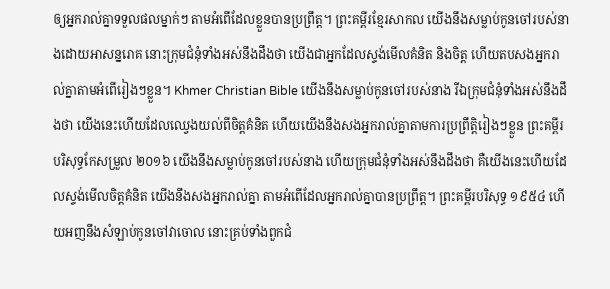ឲ្យអ្នករាល់គ្នាទទួលផលម្នាក់ៗ តាមអំពើដែលខ្លួនបានប្រព្រឹត្ត។ ព្រះគម្ពីរខ្មែរសាកល យើងនឹងសម្លាប់កូនចៅរបស់នាងដោយអាសន្នរោគ នោះក្រុមជំនុំទាំងអស់នឹងដឹងថា យើងជាអ្នកដែលស្ទង់មើលគំនិត និងចិត្ត ហើយតបសងអ្នករាល់គ្នាតាមអំពើរៀងៗខ្លួន។ Khmer Christian Bible យើងនឹងសម្លាប់កូនចៅរបស់នាង រីឯក្រុមជំនុំទាំងអស់នឹងដឹងថា យើងនេះហើយដែលឈ្វេងយល់ពីចិត្ដគំនិត ហើយយើងនឹងសងអ្នករាល់គ្នាតាមការប្រព្រឹត្ដិរៀងៗខ្លួន ព្រះគម្ពីរបរិសុទ្ធកែសម្រួល ២០១៦ យើងនឹងសម្លាប់កូនចៅរបស់នាង ហើយក្រុមជំនុំទាំងអស់នឹងដឹងថា គឺយើងនេះហើយដែលស្ទង់មើលចិត្តគំនិត យើងនឹងសងអ្នករាល់គ្នា តាមអំពើដែលអ្នករាល់គ្នាបានប្រព្រឹត្ត។ ព្រះគម្ពីរបរិសុទ្ធ ១៩៥៤ ហើយអញនឹងសំឡាប់កូនចៅវាចោល នោះគ្រប់ទាំងពួកជំ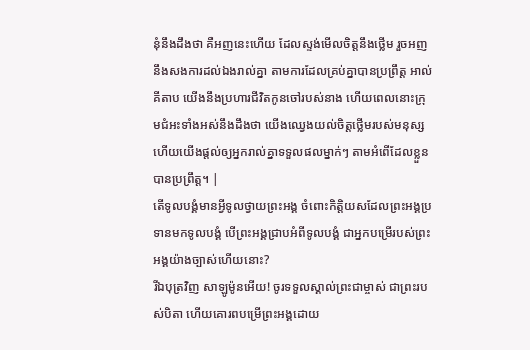នុំនឹងដឹងថា គឺអញនេះហើយ ដែលស្ទង់មើលចិត្តនឹងថ្លើម រួចអញនឹងសងការដល់ឯងរាល់គ្នា តាមការដែលគ្រប់គ្នាបានប្រព្រឹត្ត អាល់គីតាប យើងនឹងប្រហារជីវិតកូនចៅរបស់នាង ហើយពេលនោះក្រុមជំអះទាំងអស់នឹងដឹងថា យើងឈ្វេងយល់ចិត្ដថ្លើមរបស់មនុស្ស ហើយយើងផ្ដល់ឲ្យអ្នករាល់គ្នាទទួលផលម្នាក់ៗ តាមអំពើដែលខ្លួនបានប្រព្រឹត្ដ។ |
តើទូលបង្គំមានអ្វីទូលថ្វាយព្រះអង្គ ចំពោះកិត្តិយសដែលព្រះអង្គប្រទានមកទូលបង្គំ បើព្រះអង្គជ្រាបអំពីទូលបង្គំ ជាអ្នកបម្រើរបស់ព្រះអង្គយ៉ាងច្បាស់ហើយនោះ?
រីឯបុត្រវិញ សាឡូម៉ូនអើយ! ចូរទទួលស្គាល់ព្រះជាម្ចាស់ ជាព្រះរបស់បិតា ហើយគោរពបម្រើព្រះអង្គដោយ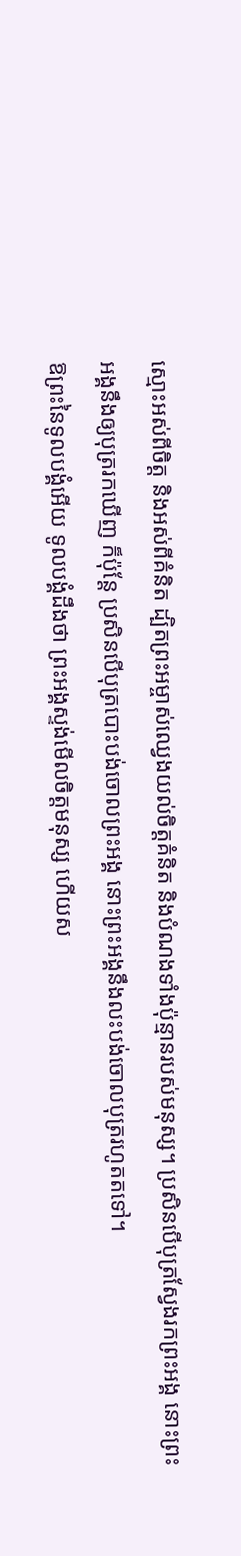ស្មោះអស់ពីចិត្ត និងអស់ពីគំនិត ដ្បិតព្រះអម្ចាស់ឈ្វេងយល់ចិត្តគំនិត និងបំណងទាំងប៉ុន្មានរបស់មនុស្ស។ ប្រសិនបើបុត្រស្វែងរកព្រះអង្គ នោះព្រះអង្គនឹងឲ្យបុត្ររកឃើញ ក៏ប៉ុន្តែ ប្រសិនបើបុត្របោះបង់ចោលព្រះអង្គ នោះព្រះអង្គនឹងលះបង់ចោលបុត្ររហូតតទៅ។
ឱព្រះនៃទូលបង្គំអើយ ទូលបង្គំដឹងថា ព្រះអង្គស្ទង់មើលចិត្តមនុស្ស ហើយស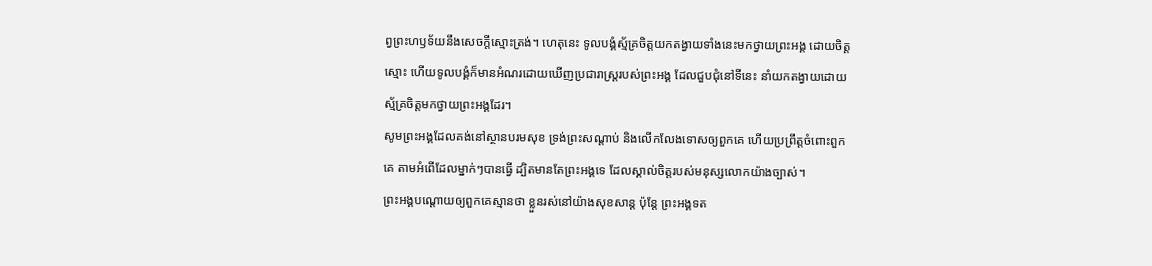ព្វព្រះហឫទ័យនឹងសេចក្ដីស្មោះត្រង់។ ហេតុនេះ ទូលបង្គំស្ម័គ្រចិត្តយកតង្វាយទាំងនេះមកថ្វាយព្រះអង្គ ដោយចិត្តស្មោះ ហើយទូលបង្គំក៏មានអំណរដោយឃើញប្រជារាស្ត្ររបស់ព្រះអង្គ ដែលជួបជុំនៅទីនេះ នាំយកតង្វាយដោយស្ម័គ្រចិត្តមកថ្វាយព្រះអង្គដែរ។
សូមព្រះអង្គដែលគង់នៅស្ថានបរមសុខ ទ្រង់ព្រះសណ្ដាប់ និងលើកលែងទោសឲ្យពួកគេ ហើយប្រព្រឹត្តចំពោះពួកគេ តាមអំពើដែលម្នាក់ៗបានធ្វើ ដ្បិតមានតែព្រះអង្គទេ ដែលស្គាល់ចិត្តរបស់មនុស្សលោកយ៉ាងច្បាស់។
ព្រះអង្គបណ្ដោយឲ្យពួកគេស្មានថា ខ្លួនរស់នៅយ៉ាងសុខសាន្ត ប៉ុន្តែ ព្រះអង្គទត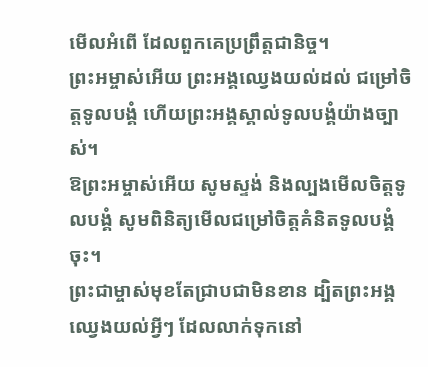មើលអំពើ ដែលពួកគេប្រព្រឹត្តជានិច្ច។
ព្រះអម្ចាស់អើយ ព្រះអង្គឈ្វេងយល់ដល់ ជម្រៅចិត្តទូលបង្គំ ហើយព្រះអង្គស្គាល់ទូលបង្គំយ៉ាងច្បាស់។
ឱព្រះអម្ចាស់អើយ សូមស្ទង់ និងល្បងមើលចិត្តទូលបង្គំ សូមពិនិត្យមើលជម្រៅចិត្តគំនិតទូលបង្គំចុះ។
ព្រះជាម្ចាស់មុខតែជ្រាបជាមិនខាន ដ្បិតព្រះអង្គឈ្វេងយល់អ្វីៗ ដែលលាក់ទុកនៅ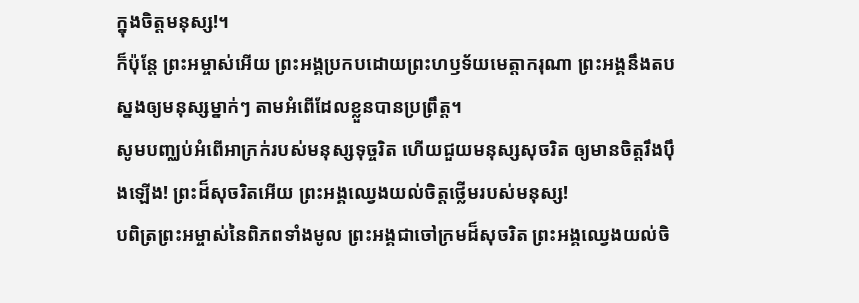ក្នុងចិត្តមនុស្ស!។
ក៏ប៉ុន្តែ ព្រះអម្ចាស់អើយ ព្រះអង្គប្រកបដោយព្រះហឫទ័យមេត្តាករុណា ព្រះអង្គនឹងតបស្នងឲ្យមនុស្សម្នាក់ៗ តាមអំពើដែលខ្លួនបានប្រព្រឹត្ត។
សូមបញ្ឈប់អំពើអាក្រក់របស់មនុស្សទុច្ចរិត ហើយជួយមនុស្សសុចរិត ឲ្យមានចិត្តរឹងប៉ឹងឡើង! ព្រះដ៏សុចរិតអើយ ព្រះអង្គឈ្វេងយល់ចិត្តថ្លើមរបស់មនុស្ស!
បពិត្រព្រះអម្ចាស់នៃពិភពទាំងមូល ព្រះអង្គជាចៅក្រមដ៏សុចរិត ព្រះអង្គឈ្វេងយល់ចិ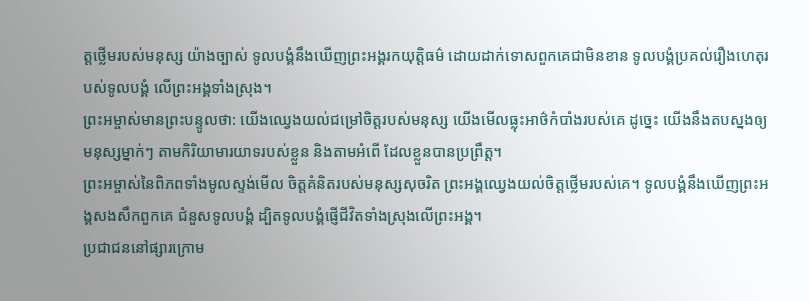ត្តថ្លើមរបស់មនុស្ស យ៉ាងច្បាស់ ទូលបង្គំនឹងឃើញព្រះអង្គរកយុត្តិធម៌ ដោយដាក់ទោសពួកគេជាមិនខាន ទូលបង្គំប្រគល់រឿងហេតុរបស់ទូលបង្គំ លើព្រះអង្គទាំងស្រុង។
ព្រះអម្ចាស់មានព្រះបន្ទូលថា: យើងឈ្វេងយល់ជម្រៅចិត្តរបស់មនុស្ស យើងមើលធ្លុះអាថ៌កំបាំងរបស់គេ ដូច្នេះ យើងនឹងតបស្នងឲ្យមនុស្សម្នាក់ៗ តាមកិរិយាមារយាទរបស់ខ្លួន និងតាមអំពើ ដែលខ្លួនបានប្រព្រឹត្ត។
ព្រះអម្ចាស់នៃពិភពទាំងមូលស្ទង់មើល ចិត្តគំនិតរបស់មនុស្សសុចរិត ព្រះអង្គឈ្វេងយល់ចិត្តថ្លើមរបស់គេ។ ទូលបង្គំនឹងឃើញព្រះអង្គសងសឹកពួកគេ ជំនួសទូលបង្គំ ដ្បិតទូលបង្គំផ្ញើជីវិតទាំងស្រុងលើព្រះអង្គ។
ប្រជាជននៅផ្សារក្រោម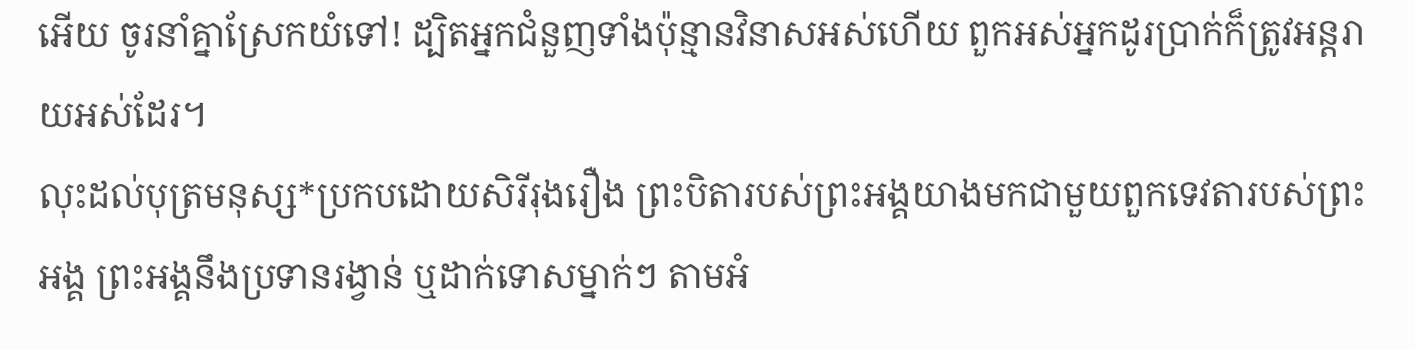អើយ ចូរនាំគ្នាស្រែកយំទៅ! ដ្បិតអ្នកជំនួញទាំងប៉ុន្មានវិនាសអស់ហើយ ពួកអស់អ្នកដូរប្រាក់ក៏ត្រូវអន្តរាយអស់ដែរ។
លុះដល់បុត្រមនុស្ស*ប្រកបដោយសិរីរុងរឿង ព្រះបិតារបស់ព្រះអង្គយាងមកជាមួយពួកទេវតារបស់ព្រះអង្គ ព្រះអង្គនឹងប្រទានរង្វាន់ ឬដាក់ទោសម្នាក់ៗ តាមអំ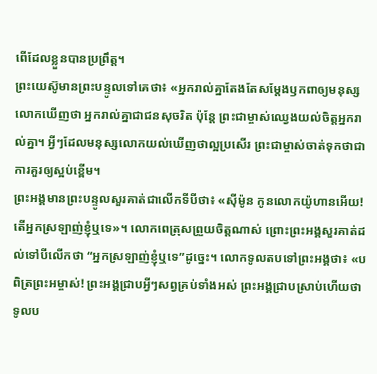ពើដែលខ្លួនបានប្រព្រឹត្ត។
ព្រះយេស៊ូមានព្រះបន្ទូលទៅគេថា៖ «អ្នករាល់គ្នាតែងតែសម្តែងឫកពាឲ្យមនុស្សលោកឃើញថា អ្នករាល់គ្នាជាជនសុចរិត ប៉ុន្តែ ព្រះជាម្ចាស់ឈ្វេងយល់ចិត្តអ្នករាល់គ្នា។ អ្វីៗដែលមនុស្សលោកយល់ឃើញថាល្អប្រសើរ ព្រះជាម្ចាស់ចាត់ទុកថាជាការគួរឲ្យស្អប់ខ្ពើម។
ព្រះអង្គមានព្រះបន្ទូលសួរគាត់ជាលើកទីបីថា៖ «ស៊ីម៉ូន កូនលោកយ៉ូហានអើយ! តើអ្នកស្រឡាញ់ខ្ញុំឬទេ»។ លោកពេត្រុសព្រួយចិត្តណាស់ ព្រោះព្រះអង្គសួរគាត់ដល់ទៅបីលើកថា “អ្នកស្រឡាញ់ខ្ញុំឬទេ”ដូច្នេះ។ លោកទូលតបទៅព្រះអង្គថា៖ «បពិត្រព្រះអម្ចាស់! ព្រះអង្គជ្រាបអ្វីៗសព្វគ្រប់ទាំងអស់ ព្រះអង្គជ្រាបស្រាប់ហើយថា ទូលប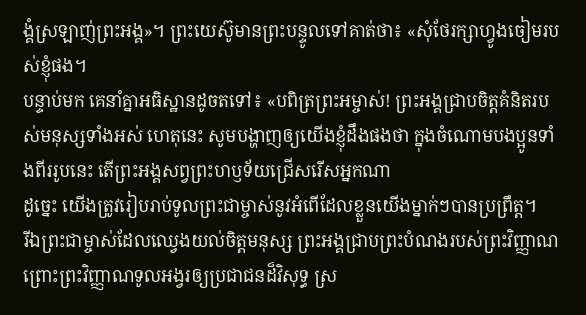ង្គំស្រឡាញ់ព្រះអង្គ»។ ព្រះយេស៊ូមានព្រះបន្ទូលទៅគាត់ថា៖ «សុំថែរក្សាហ្វូងចៀមរបស់ខ្ញុំផង។
បន្ទាប់មក គេនាំគ្នាអធិស្ឋានដូចតទៅ៖ «បពិត្រព្រះអម្ចាស់! ព្រះអង្គជ្រាបចិត្តគំនិតរបស់មនុស្សទាំងអស់ ហេតុនេះ សូមបង្ហាញឲ្យយើងខ្ញុំដឹងផងថា ក្នុងចំណោមបងប្អូនទាំងពីររូបនេះ តើព្រះអង្គសព្វព្រះហឫទ័យជ្រើសរើសអ្នកណា
ដូច្នេះ យើងត្រូវរៀបរាប់ទូលព្រះជាម្ចាស់នូវអំពើដែលខ្លួនយើងម្នាក់ៗបានប្រព្រឹត្ត។
រីឯព្រះជាម្ចាស់ដែលឈ្វេងយល់ចិត្តមនុស្ស ព្រះអង្គជ្រាបព្រះបំណងរបស់ព្រះវិញ្ញាណ ព្រោះព្រះវិញ្ញាណទូលអង្វរឲ្យប្រជាជនដ៏វិសុទ្ធ ស្រ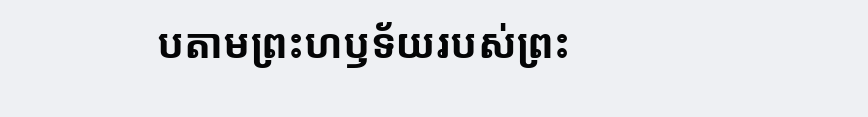បតាមព្រះហឫទ័យរបស់ព្រះ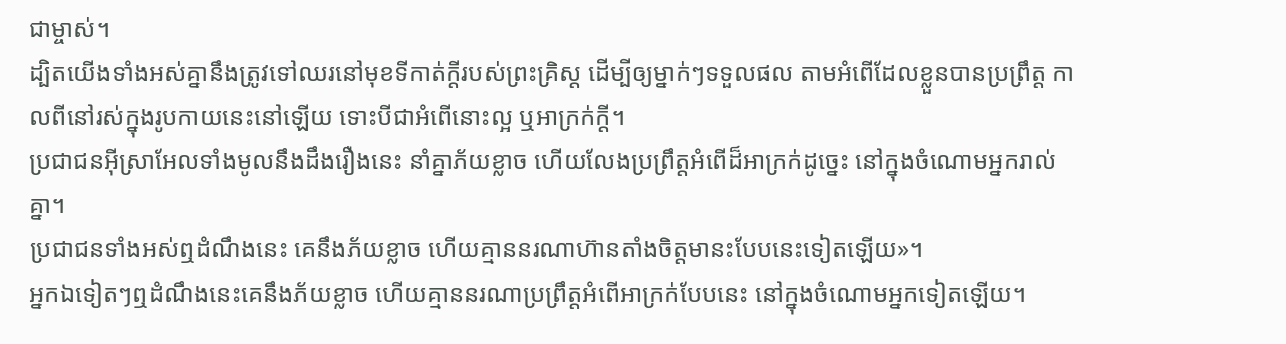ជាម្ចាស់។
ដ្បិតយើងទាំងអស់គ្នានឹងត្រូវទៅឈរនៅមុខទីកាត់ក្ដីរបស់ព្រះគ្រិស្ត ដើម្បីឲ្យម្នាក់ៗទទួលផល តាមអំពើដែលខ្លួនបានប្រព្រឹត្ត កាលពីនៅរស់ក្នុងរូបកាយនេះនៅឡើយ ទោះបីជាអំពើនោះល្អ ឬអាក្រក់ក្ដី។
ប្រជាជនអ៊ីស្រាអែលទាំងមូលនឹងដឹងរឿងនេះ នាំគ្នាភ័យខ្លាច ហើយលែងប្រព្រឹត្តអំពើដ៏អាក្រក់ដូច្នេះ នៅក្នុងចំណោមអ្នករាល់គ្នា។
ប្រជាជនទាំងអស់ឮដំណឹងនេះ គេនឹងភ័យខ្លាច ហើយគ្មាននរណាហ៊ានតាំងចិត្តមានះបែបនេះទៀតឡើយ»។
អ្នកឯទៀតៗឮដំណឹងនេះគេនឹងភ័យខ្លាច ហើយគ្មាននរណាប្រព្រឹត្តអំពើអាក្រក់បែបនេះ នៅក្នុងចំណោមអ្នកទៀតឡើយ។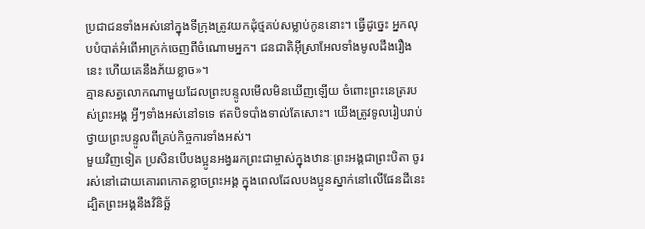ប្រជាជនទាំងអស់នៅក្នុងទីក្រុងត្រូវយកដុំថ្មគប់សម្លាប់កូននោះ។ ធ្វើដូច្នេះ អ្នកលុបបំបាត់អំពើអាក្រក់ចេញពីចំណោមអ្នក។ ជនជាតិអ៊ីស្រាអែលទាំងមូលដឹងរឿងនេះ ហើយគេនឹងភ័យខ្លាច»។
គ្មានសត្វលោកណាមួយដែលព្រះបន្ទូលមើលមិនឃើញឡើយ ចំពោះព្រះនេត្ររបស់ព្រះអង្គ អ្វីៗទាំងអស់នៅទទេ ឥតបិទបាំងទាល់តែសោះ។ យើងត្រូវទូលរៀបរាប់ថ្វាយព្រះបន្ទូលពីគ្រប់កិច្ចការទាំងអស់។
មួយវិញទៀត ប្រសិនបើបងប្អូនអង្វររកព្រះជាម្ចាស់ក្នុងឋានៈព្រះអង្គជាព្រះបិតា ចូររស់នៅដោយគោរពកោតខ្លាចព្រះអង្គ ក្នុងពេលដែលបងប្អូនស្នាក់នៅលើផែនដីនេះ ដ្បិតព្រះអង្គនឹងវិនិច្ឆ័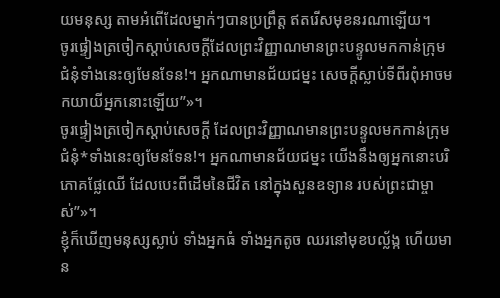យមនុស្ស តាមអំពើដែលម្នាក់ៗបានប្រព្រឹត្ត ឥតរើសមុខនរណាឡើយ។
ចូរផ្ទៀងត្រចៀកស្ដាប់សេចក្ដីដែលព្រះវិញ្ញាណមានព្រះបន្ទូលមកកាន់ក្រុមជំនុំទាំងនេះឲ្យមែនទែន!។ អ្នកណាមានជ័យជម្នះ សេចក្ដីស្លាប់ទីពីរពុំអាចមកយាយីអ្នកនោះឡើយ”»។
ចូរផ្ទៀងត្រចៀកស្ដាប់សេចក្ដី ដែលព្រះវិញ្ញាណមានព្រះបន្ទូលមកកាន់ក្រុមជំនុំ*ទាំងនេះឲ្យមែនទែន!។ អ្នកណាមានជ័យជម្នះ យើងនឹងឲ្យអ្នកនោះបរិភោគផ្លែឈើ ដែលបេះពីដើមនៃជីវិត នៅក្នុងសួនឧទ្យាន របស់ព្រះជាម្ចាស់”»។
ខ្ញុំក៏ឃើញមនុស្សស្លាប់ ទាំងអ្នកធំ ទាំងអ្នកតូច ឈរនៅមុខបល្ល័ង្ក ហើយមាន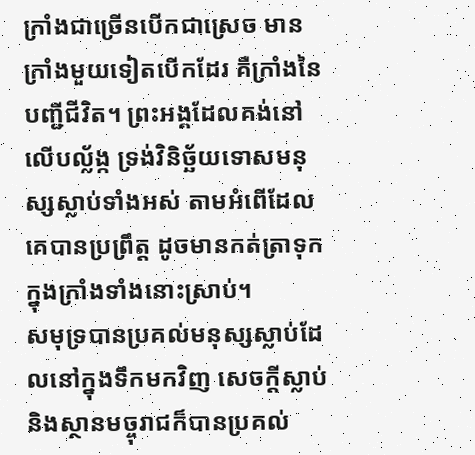ក្រាំងជាច្រើនបើកជាស្រេច មានក្រាំងមួយទៀតបើកដែរ គឺក្រាំងនៃបញ្ជីជីវិត។ ព្រះអង្គដែលគង់នៅលើបល្ល័ង្ក ទ្រង់វិនិច្ឆ័យទោសមនុស្សស្លាប់ទាំងអស់ តាមអំពើដែលគេបានប្រព្រឹត្ត ដូចមានកត់ត្រាទុកក្នុងក្រាំងទាំងនោះស្រាប់។
សមុទ្របានប្រគល់មនុស្សស្លាប់ដែលនៅក្នុងទឹកមកវិញ សេចក្ដីស្លាប់ និងស្ថានមច្ចុរាជក៏បានប្រគល់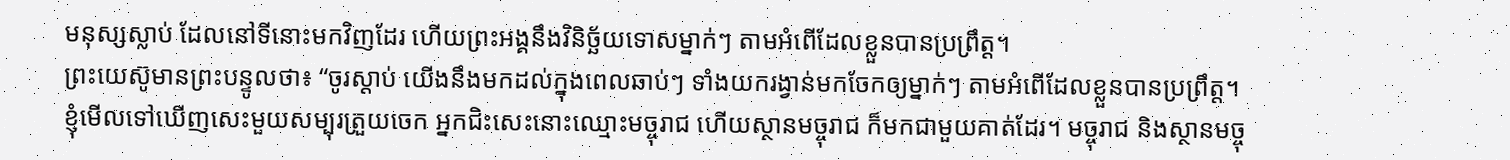មនុស្សស្លាប់ ដែលនៅទីនោះមកវិញដែរ ហើយព្រះអង្គនឹងវិនិច្ឆ័យទោសម្នាក់ៗ តាមអំពើដែលខ្លួនបានប្រព្រឹត្ត។
ព្រះយេស៊ូមានព្រះបន្ទូលថា៖ “ចូរស្ដាប់ យើងនឹងមកដល់ក្នុងពេលឆាប់ៗ ទាំងយករង្វាន់មកចែកឲ្យម្នាក់ៗ តាមអំពើដែលខ្លួនបានប្រព្រឹត្ត។
ខ្ញុំមើលទៅឃើញសេះមួយសម្បុរត្រួយចេក អ្នកជិះសេះនោះឈ្មោះមច្ចុរាជ ហើយស្ថានមច្ចុរាជ ក៏មកជាមួយគាត់ដែរ។ មច្ចុរាជ និងស្ថានមច្ចុ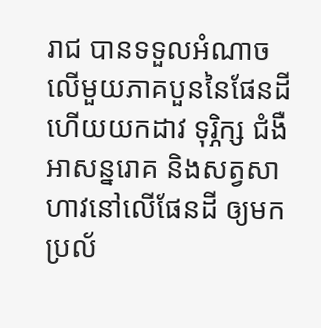រាជ បានទទួលអំណាចលើមួយភាគបួននៃផែនដី ហើយយកដាវ ទុរ្ភិក្ស ជំងឺអាសន្នរោគ និងសត្វសាហាវនៅលើផែនដី ឲ្យមកប្រល័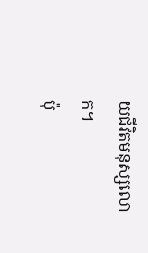យជីវិតមនុស្សលោក។
ប៉ុ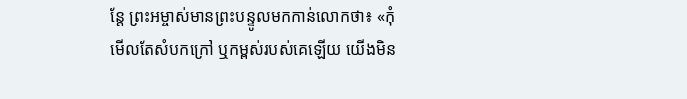ន្តែ ព្រះអម្ចាស់មានព្រះបន្ទូលមកកាន់លោកថា៖ «កុំមើលតែសំបកក្រៅ ឬកម្ពស់របស់គេឡើយ យើងមិន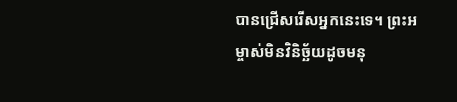បានជ្រើសរើសអ្នកនេះទេ។ ព្រះអម្ចាស់មិនវិនិច្ឆ័យដូចមនុ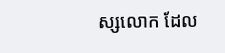ស្សលោក ដែល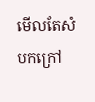មើលតែសំបកក្រៅ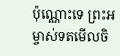ប៉ុណ្ណោះទេ ព្រះអម្ចាស់ទតមើលចិ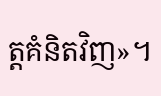ត្តគំនិតវិញ»។